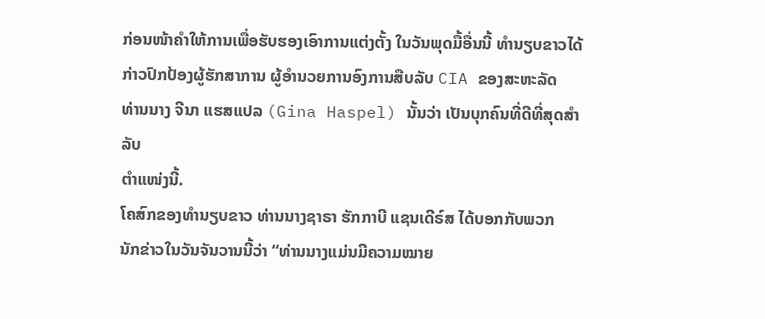ກ່ອນໜ້າຄຳໃຫ້ການເພື່ອຮັບຮອງເອົາການແຕ່ງຕັ້ງ ໃນວັນພຸດມື້ອື່ນນີ້ ທຳນຽບຂາວໄດ້ກ່າວປົກປ້ອງຜູ້ຮັກສາການ ຜູ້ອຳນວຍການອົງການສືບລັບ CIA ຂອງສະຫະລັດ
ທ່ານນາງ ຈີນາ ແຮສແປລ (Gina Haspel) ນັ້ນວ່າ ເປັນບຸກຄົນທີ່ດີທີ່ສຸດສຳລັບ
ຕຳແໜ່ງນີ້.
ໂຄສົກຂອງທຳນຽບຂາວ ທ່ານນາງຊາຣາ ຮັກກາບີ ແຊນເດີຣ໌ສ ໄດ້ບອກກັບພວກ
ນັກຂ່າວໃນວັນຈັນວານນີ້ວ່າ “ທ່ານນາງແມ່ນມີຄວາມໝາຍ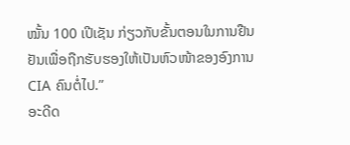ໝັ້ນ 100 ເປີເຊັນ ກ່ຽວກັບຂັ້ນຕອນໃນການຢືນຢັນເພື່ອຖືກຮັບຮອງໃຫ້ເປັນຫົວໜ້າຂອງອົງການ
CIA ຄົນຕໍ່ໄປ.”
ອະດີດ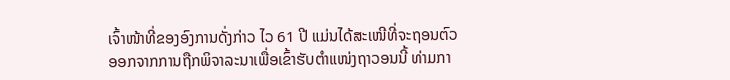ເຈົ້າໜ້າທີ່ຂອງອົງການດັ່ງກ່າວ ໄວ 61 ປີ ແມ່ນໄດ້ສະເໜີທີ່ຈະຖອນຕົວ
ອອກຈາກການຖືກພິຈາລະນາເພື່ອເຂົ້າຮັບຕຳແໜ່ງຖາວອນນີ້ ທ່າມກາ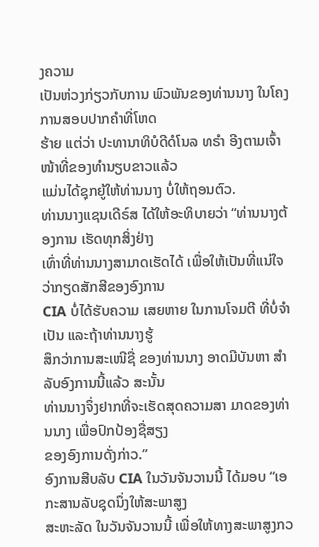ງຄວາມ
ເປັນຫ່ວງກ່ຽວກັບການ ພົວພັນຂອງທ່ານນາງ ໃນໂຄງການສອບປາກຄຳທີ່ໂຫດ
ຮ້າຍ ແຕ່ວ່າ ປະທານາທິບໍດີດໍໂນລ ທຣຳ ອີງຕາມເຈົ້າໜ້າທີ່ຂອງທຳນຽບຂາວແລ້ວ
ແມ່ນໄດ້ຊຸກຍູ້ໃຫ້ທ່ານນາງ ບໍ່ໃຫ້ຖອນຕົວ.
ທ່ານນາງແຊນເດີຣ໌ສ ໄດ້ໃຫ້ອະທິບາຍວ່າ “ທ່ານນາງຕ້ອງການ ເຮັດທຸກສິ່ງຢ່າງ
ເທົ່າທີ່ທ່ານນາງສາມາດເຮັດໄດ້ ເພື່ອໃຫ້ເປັນທີ່ແນ່ໃຈວ່າກຽດສັກສີຂອງອົງການ
CIA ບໍ່ໄດ້ຮັບຄວາມ ເສຍຫາຍ ໃນການໂຈມຕີ ທີ່ບໍ່ຈຳເປັນ ແລະຖ້າທ່ານນາງຮູ້
ສຶກວ່າການສະເໜີຊື່ ຂອງທ່ານນາງ ອາດມີບັນຫາ ສຳລັບອົງການນີ້ແລ້ວ ສະນັ້ນ
ທ່ານນາງຈຶ່ງຢາກທີ່ຈະເຮັດສຸດຄວາມສາ ມາດຂອງທ່ານນາງ ເພື່ອປົກປ້ອງຊື່ສຽງ
ຂອງອົງການດັ່ງກ່າວ.”
ອົງການສືບລັບ CIA ໃນວັນຈັນວານນີ້ ໄດ້ມອບ “ເອກະສານລັບຊຸດນຶ່ງໃຫ້ສະພາສູງ
ສະຫະລັດ ໃນວັນຈັນວານນີ້ ເພື່ອໃຫ້ທາງສະພາສູງກວ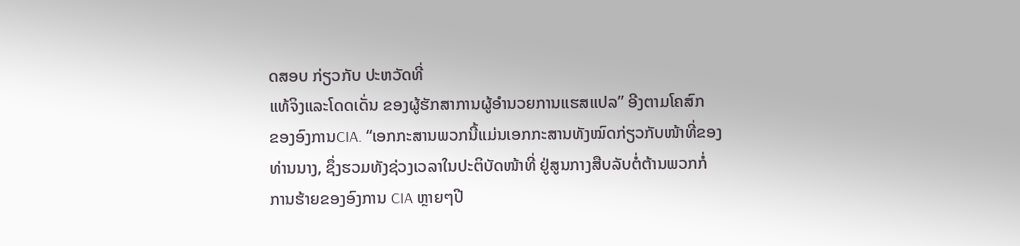ດສອບ ກ່ຽວກັບ ປະຫວັດທີ່
ແທ້ຈິງແລະໂດດເດັ່ນ ຂອງຜູ້ຮັກສາການຜູ້ອຳນວຍການແຮສແປລ” ອີງຕາມໂຄສົກ
ຂອງອົງການCIA. “ເອກກະສານພວກນີ້ແມ່ນເອກກະສານທັງໝົດກ່ຽວກັບໜ້າທີ່ຂອງ
ທ່ານນາງ, ຊຶ່ງຮວມທັງຊ່ວງເວລາໃນປະຕິບັດໜ້າທີ່ ຢູ່ສູນກາງສືບລັບຕໍ່ຕ້ານພວກກໍ່
ການຮ້າຍຂອງອົງການ CIA ຫຼາຍໆປີ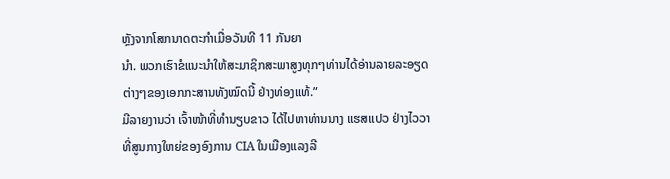ຫຼັງຈາກໂສກນາດຕະກຳເມື່ອວັນທີ 11 ກັນຍາ
ນຳ. ພວກເຮົາຂໍແນະນຳໃຫ້ສະມາຊິກສະພາສູງທຸກໆທ່ານໄດ້ອ່ານລາຍລະອຽດ
ຕ່າງໆຂອງເອກກະສານທັງໝົດນີ້ ຢ່າງທ່ອງແທ້.”
ມີລາຍງານວ່າ ເຈົ້າໜ້າທີ່ທຳນຽບຂາວ ໄດ້ໄປຫາທ່ານນາງ ແຮສແປວ ຢ່າງໄວວາ
ທີ່ສູນກາງໃຫຍ່ຂອງອົງການ CIA ໃນເມືອງແລງລີ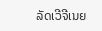ລັດເວີຈີເນຍ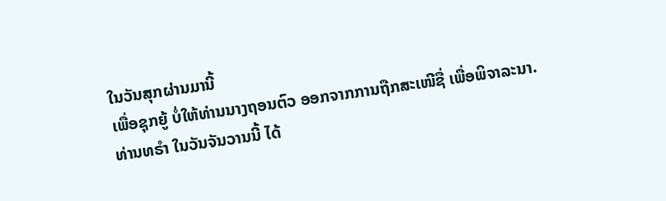ໃນວັນສຸກຜ່ານມານີ້
ເພື່ອຊຸກຍູ້ ບໍ່ໃຫ້ທ່ານນາງຖອນຕົວ ອອກຈາກການຖືກສະເໜີຊື່ ເພື່ອພິຈາລະນາ.
ທ່ານທຣຳ ໃນວັນຈັນວານນີ້ ໄດ້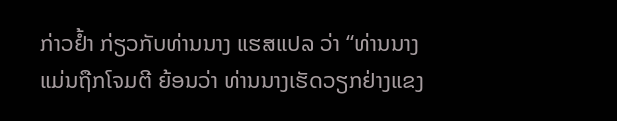ກ່າວຢ້ຳ ກ່ຽວກັບທ່ານນາງ ແຮສແປລ ວ່າ “ທ່ານນາງ
ແມ່ນຖືກໂຈມຕີ ຍ້ອນວ່າ ທ່ານນາງເຮັດວຽກຢ່າງແຂງ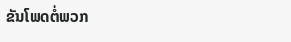ຂັນໂພດຕໍ່ພວກ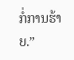ກໍ່ການຮ້າຍ.”